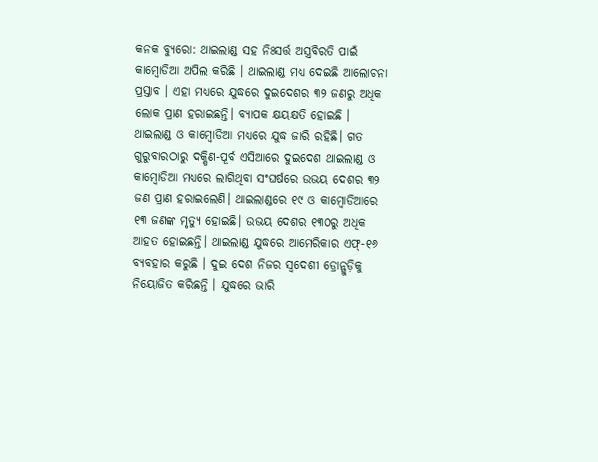କନକ ବ୍ୟୁରୋ: ଥାଇଲାଣ୍ଡ ସହ ନିଃସର୍ତ୍ତ ଅସ୍ତ୍ରବିରତି ପାଇଁ କାମ୍ୱୋଡିଆ ଅପିଲ କରିଛି । ଥାଇଲାଣ୍ଡ ମଧ୍ୟ ଦେଇଛି ଆଲୋଚନା ପ୍ରସ୍ତାବ । ଏହା ମଧ୍ୟରେ ଯୁଦ୍ଧରେ ଦୁଇଦେଶର ୩୨ ଜଣରୁ ଅଧିକ ଲୋକ ପ୍ରାଣ ହରାଇଛନ୍ତି। ବ୍ୟାପକ କ୍ଷୟକ୍ଷତି ହୋଇଛି ।
ଥାଇଲାଣ୍ଡ ଓ କାମ୍ୱୋଡିଆ ମଧ୍ୟରେ ଯୁଦ୍ଧ ଜାରି ରହିଛି। ଗତ ଗୁରୁବାରଠାରୁ ଦକ୍ଷିଣ-ପୂର୍ବ ଏସିଆରେ ଦୁଇଦେଶ ଥାଇଲାଣ୍ଡ ଓ କାମ୍ବୋଡିଆ ମଧ୍ୟରେ ଲାଗିଥିବା ସଂଘର୍ଷରେ ଉଭୟ ଦେଶର ୩୨ ଜଣ ପ୍ରାଣ ହରାଇଲେଣି। ଥାଇଲାଣ୍ଡରେ ୧୯ ଓ କାମ୍ୱୋଡିଆରେ ୧୩ ଜଣଙ୍କ ମୃତ୍ୟୁ ହୋଇଛି। ଉଭୟ ଦେଶର ୧୩୦ରୁ ଅଧିକ ଆହତ ହୋଇଛନ୍ତି। ଥାଇଲାଣ୍ଡ ଯୁଦ୍ଧରେ ଆମେରିକାର ଏଫ୍-୧୬ ବ୍ୟବହାର କରୁଛି । ଦୁଇ ଦେଶ ନିଜର ସ୍ୱଦେଶୀ ଡ୍ରୋନ୍ଗୁଡ଼ିକୁ ନିୟୋଜିତ କରିଛନ୍ତି । ଯୁଦ୍ଧରେ ଭାରି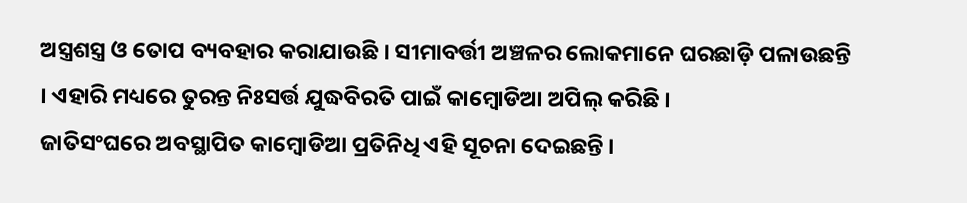ଅସ୍ତ୍ରଶସ୍ତ୍ର ଓ ତୋପ ବ୍ୟବହାର କରାଯାଉଛି । ସୀମାବର୍ତ୍ତୀ ଅଞ୍ଚଳର ଲୋକମାନେ ଘରଛାଡ଼ି ପଳାଉଛନ୍ତି । ଏହାରି ମଧ୍ୟରେ ତୁରନ୍ତ ନିଃସର୍ତ୍ତ ଯୁଦ୍ଧବିରତି ପାଇଁ କାମ୍ୱୋଡିଆ ଅପିଲ୍ କରିଛି ।
ଜାତିସଂଘରେ ଅବସ୍ଥାପିତ କାମ୍ୱୋଡିଆ ପ୍ରତିନିଧି ଏହି ସୂଚନା ଦେଇଛନ୍ତି ।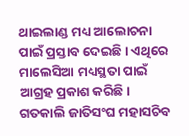ଥାଇଲାଣ୍ଡ ମଧ୍ୟ ଆଲୋଚନା ପାଇଁ ପ୍ରସ୍ତାବ ଦେଇଛି । ଏଥିରେ ମାଲେସିଆ ମଧ୍ୟସ୍ଥତା ପାଇଁ ଆଗ୍ରହ ପ୍ରକାଶ କରିଛି। ଗତକାଲି ଜାତିସଂଘ ମହାସଚିବ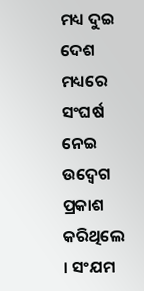ମଧ୍ୟ ଦୁଇ ଦେଶ ମଧ୍ୟରେ ସଂଘର୍ଷ ନେଇ ଉଦ୍ବେଗ ପ୍ରକାଶ କରିଥିଲେ । ସଂଯମ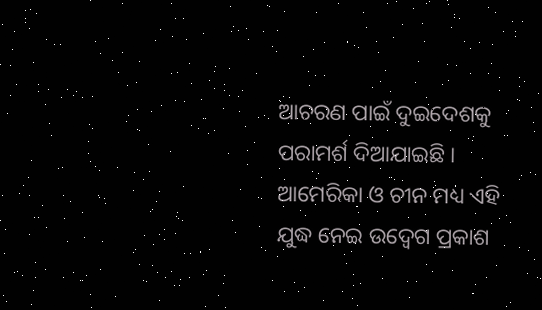ଆଚରଣ ପାଇଁ ଦୁଇଦେଶକୁ ପରାମର୍ଶ ଦିଆଯାଇଛି । ଆମେରିକା ଓ ଚୀନ ମଧ୍ୟ ଏହି ଯୁଦ୍ଧ ନେଇ ଉଦ୍ବେଗ ପ୍ରକାଶ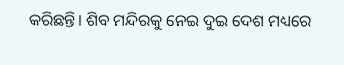କରିଛନ୍ତି। ଶିବ ମନ୍ଦିରକୁ ନେଇ ଦୁଇ ଦେଶ ମଧ୍ୟରେ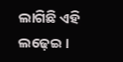ଲାଗିଛି ଏହି ଲଢ଼େଇ ।